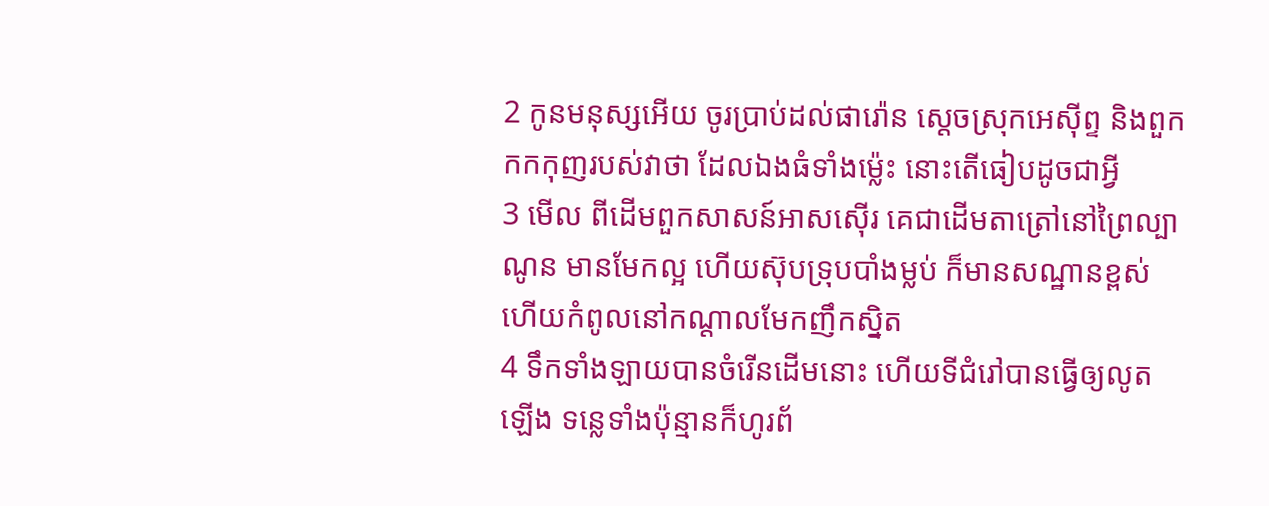2 កូនមនុស្សអើយ ចូរប្រាប់ដល់ផារ៉ោន ស្តេចស្រុកអេស៊ីព្ទ និងពួកកកកុញរបស់វាថា ដែលឯងធំទាំងម៉្លេះ នោះតើធៀបដូចជាអ្វី
3 មើល ពីដើមពួកសាសន៍អាសស៊ើរ គេជាដើមតាត្រៅនៅព្រៃល្បាណូន មានមែកល្អ ហើយស៊ុបទ្រុបបាំងម្លប់ ក៏មានសណ្ឋានខ្ពស់ ហើយកំពូលនៅកណ្តាលមែកញឹកស្និត
4 ទឹកទាំងឡាយបានចំរើនដើមនោះ ហើយទីជំរៅបានធ្វើឲ្យលូតឡើង ទន្លេទាំងប៉ុន្មានក៏ហូរព័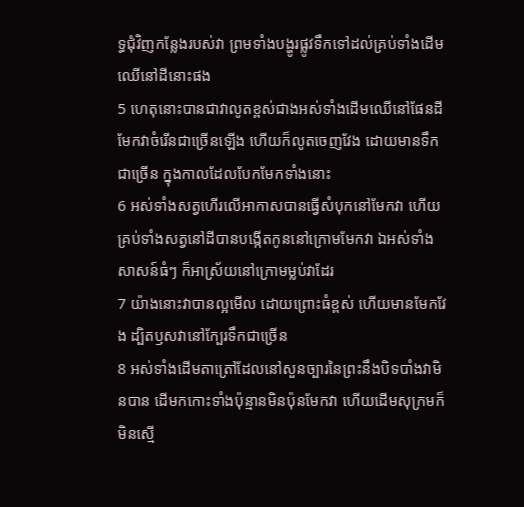ទ្ធជុំវិញកន្លែងរបស់វា ព្រមទាំងបង្ហូរផ្លូវទឹកទៅដល់គ្រប់ទាំងដើមឈើនៅដីនោះផង
5 ហេតុនោះបានជាវាលូតខ្ពស់ជាងអស់ទាំងដើមឈើនៅផែនដី មែកវាចំរើនជាច្រើនឡើង ហើយក៏លូតចេញវែង ដោយមានទឹកជាច្រើន ក្នុងកាលដែលបែកមែកទាំងនោះ
6 អស់ទាំងសត្វហើរលើអាកាសបានធ្វើសំបុកនៅមែកវា ហើយគ្រប់ទាំងសត្វនៅដីបានបង្កើតកូននៅក្រោមមែកវា ឯអស់ទាំងសាសន៍ធំៗ ក៏អាស្រ័យនៅក្រោមម្លប់វាដែរ
7 យ៉ាងនោះវាបានល្អមើល ដោយព្រោះធំខ្ពស់ ហើយមានមែកវែង ដ្បិតឫសវានៅក្បែរទឹកជាច្រើន
8 អស់ទាំងដើមតាត្រៅដែលនៅសួនច្បារនៃព្រះនឹងបិទបាំងវាមិនបាន ដើមកកោះទាំងប៉ុន្មានមិនប៉ុនមែកវា ហើយដើមសុក្រមក៏មិនស្មើ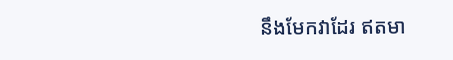នឹងមែកវាដែរ ឥតមា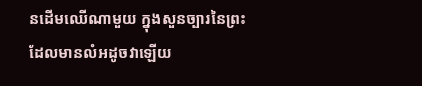នដើមឈើណាមួយ ក្នុងសួនច្បារនៃព្រះ ដែលមានលំអដូចវាឡើយ